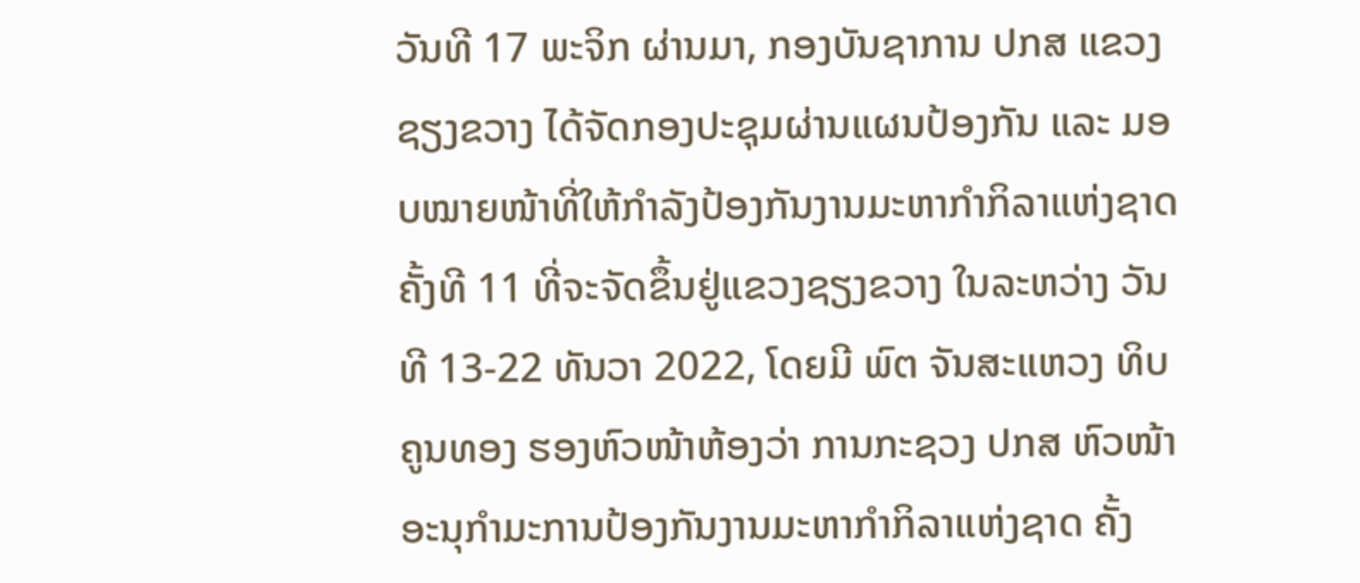ວັນທີ 17 ພະຈິກ ຜ່ານມາ, ກອງບັນຊາການ ປກສ ແຂວງຊຽງຂວາງ ໄດ້ຈັດກອງປະຊຸມຜ່ານແຜນປ້ອງກັນ ແລະ ມອບໝາຍໜ້າທີ່ໃຫ້ກໍາລັງປ້ອງກັນງານມະຫາກໍາກິລາແຫ່ງຊາດ ຄັ້ງທີ 11 ທີ່ຈະຈັດຂຶ້ນຢູ່ແຂວງຊຽງຂວາງ ໃນລະຫວ່າງ ວັນທີ 13-22 ທັນວາ 2022, ໂດຍມີ ພົຕ ຈັນສະແຫວງ ທິບຄູນທອງ ຮອງຫົວໜ້າຫ້ອງວ່າ ການກະຊວງ ປກສ ຫົວໜ້າອະນຸກໍາມະການປ້ອງກັນງານມະຫາກໍາກິລາແຫ່ງຊາດ ຄັ້ງ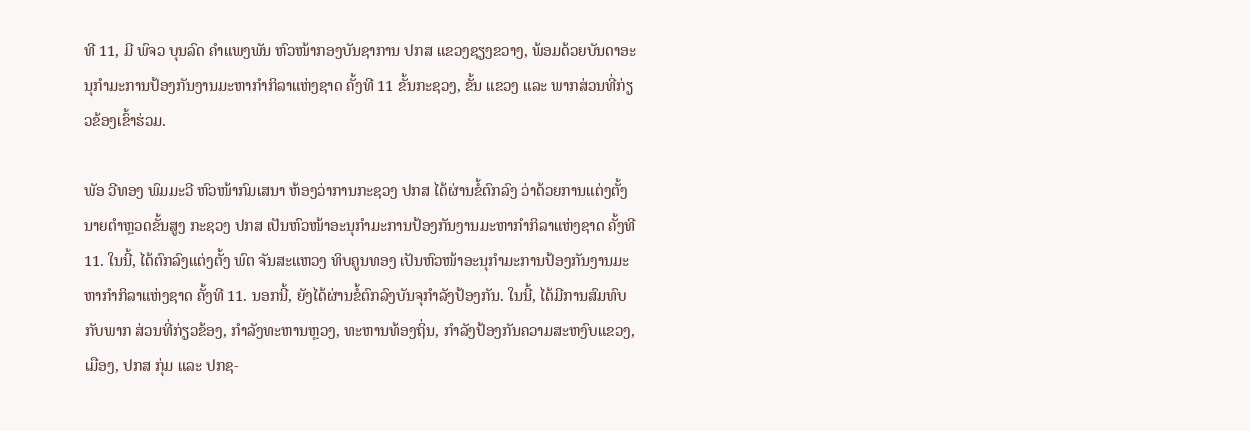ທີ 11, ມີ ພົຈວ ບຸນລົດ ຄໍາແພງພັນ ຫົວໜ້າກອງບັນຊາການ ປກສ ແຂວງຊຽງຂວາງ, ພ້ອມດ້ວຍບັນດາອະນຸກໍາມະການປ້ອງກັນງານມະຫາກໍາກິລາແຫ່ງຊາດ ຄັ້ງທີ 11 ຂັ້ນກະຊວງ, ຂັ້ນ ແຂວງ ແລະ ພາກສ່ວນທີ່ກ່ຽວຂ້ອງເຂົ້າຮ່ວມ.

ພັອ ວີທອງ ພົມມະວີ ຫົວໜ້າກົມເສນາ ຫ້ອງວ່າການກະຊວງ ປກສ ໄດ້ຜ່ານຂໍ້ຕົກລົງ ວ່າດ້ວຍການແຕ່ງຕັ້ງນາຍຕໍາຫຼວດຂັ້ນສູງ ກະຊວງ ປກສ ເປັນຫົວໜ້າອະນຸກໍາມະການປ້ອງກັນງານມະຫາກໍາກິລາແຫ່ງຊາດ ຄັ້ງທີ 11. ໃນນີ້, ໄດ້ຕົກລົງແຕ່ງຕັ້ງ ພົຕ ຈັນສະແຫວງ ທິບຄູນທອງ ເປັນຫົວໜ້າອະນຸກໍາມະການປ້ອງກັນງານມະຫາກໍາກິລາແຫ່ງຊາດ ຄັ້ງທີ 11. ນອກນີ້, ຍັງໄດ້ຜ່ານຂໍ້ຕົກລົງບັນຈຸກໍາລັງປ້ອງກັນ. ໃນນີ້, ໄດ້ມີການສົມທົບກັບພາກ ສ່ວນທີ່ກ່ຽວຂ້ອງ, ກໍາລັງທະຫານຫຼວງ, ທະຫານທ້ອງຖິ່ນ, ກໍາລັງປ້ອງກັນຄວາມສະຫງົບແຂວງ, ເມືອງ, ປກສ ກຸ່ມ ແລະ ປກຊ-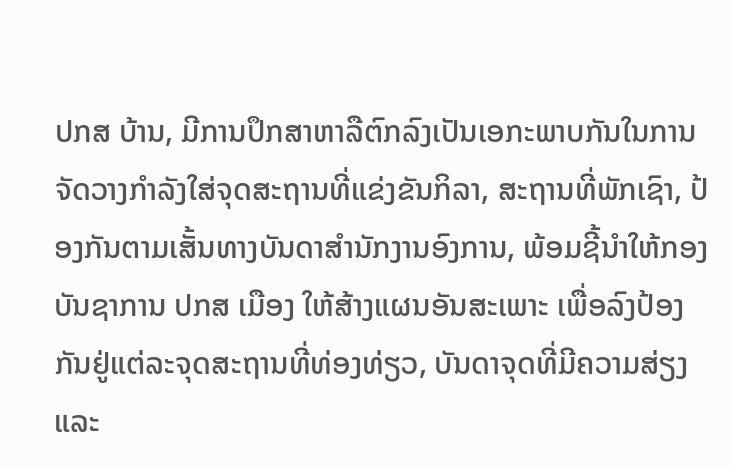ປກສ ບ້ານ, ມີການປຶກສາຫາລືຕົກລົງເປັນເອກະພາບກັນໃນການຈັດວາງກໍາລັງໃສ່ຈຸດສະຖານທີ່ແຂ່ງຂັນກິລາ, ສະຖານທີ່ພັກເຊົາ, ປ້ອງກັນຕາມເສັ້ນທາງບັນດາສໍານັກງານອົງການ, ພ້ອມຊີ້ນໍາໃຫ້ກອງບັນຊາການ ປກສ ເມືອງ ໃຫ້ສ້າງແຜນອັນສະເພາະ ເພື່ອລົງປ້ອງກັນຢູ່ແຕ່ລະຈຸດສະຖານທີ່ທ່ອງທ່ຽວ, ບັນດາຈຸດທີ່ມີຄວາມສ່ຽງ ແລະ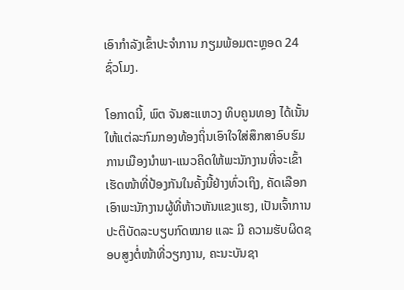ເອົາກໍາລັງເຂົ້າປະຈຳການ ກຽມພ້ອມຕະຫຼອດ 24 ຊົ່ວໂມງ.

ໂອກາດນີ້, ພົຕ ຈັນສະແຫວງ ທິບຄູນທອງ ໄດ້ເນັ້ນໃຫ້ແຕ່ລະກົມກອງທ້ອງຖິ່ນເອົາໃຈໃສ່ສຶກສາອົບຮົມການເມືອງນຳພາ-ແນວຄິດໃຫ້ພະນັກງານທີ່ຈະເຂົ້າເຮັດໜ້າທີ່ປ້ອງກັນໃນຄັ້ງນີ້ຢ່າງທົ່ວເຖິງ, ຄັດເລືອກເອົາພະນັກງານຜູ້ທີ່ຫ້າວຫັນແຂງແຮງ, ເປັນເຈົ້າການປະຕິບັດລະບຽບກົດໝາຍ ແລະ ມີ ຄວາມຮັບຜິດຊອບສູງຕໍ່ໜ້າທີ່ວຽກງານ, ຄະນະບັນຊາ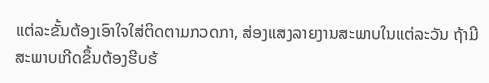ແຕ່ລະຂັ້ນຕ້ອງເອົາໃຈໃສ່ຕິດຕາມກວດກາ, ສ່ອງແສງລາຍງານສະພາບໃນແຕ່ລະວັນ ຖ້າມີສະພາບເກີດຂຶ້ນຕ້ອງຮີບຮ້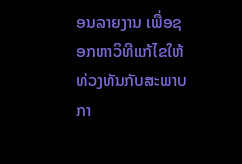ອນລາຍງານ ເພື່ອຊອກຫາວິທີແກ້ໄຂໃຫ້ທ່ວງທັນກັບສະພາບກາ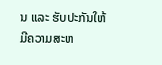ນ ແລະ ຮັບປະກັນໃຫ້ມີຄວາມສະຫ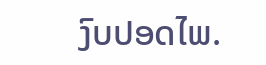ງົບປອດໄພ.